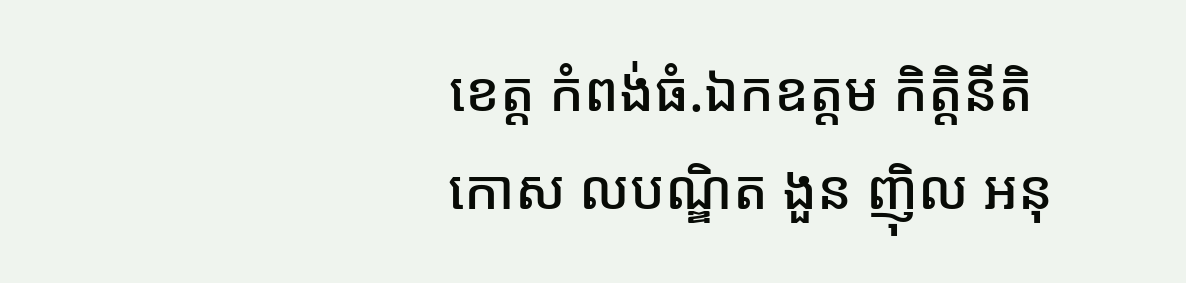ខេត្ត កំពង់ធំ.ឯកឧត្តម កិត្តិនីតិកោស លបណ្ឌិត ងួន ញ៉ិល អនុ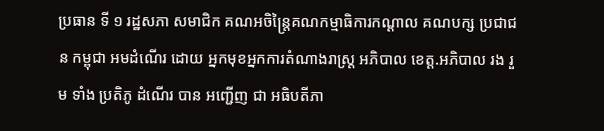ប្រធាន ទី ១ រដ្ឋសភា សមាជិក គណអចិន្រ្តៃគណកម្មាធិការកណ្តាល គណបក្ស ប្រជាជន កម្ពុជា អមដំណើរ ដោយ អ្នកមុខអ្នកការតំណាងរាស្រ្ត អភិបាល ខេត្ត.អភិបាល រង រួម ទាំង ប្រតិភូ ដំណើរ បាន អញ្ជើញ ជា អធិបតីភា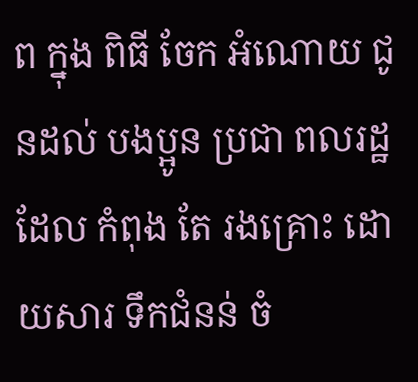ព ក្នុង ពិធី ចែក អំណោយ ជូនដល់ បងប្អូន ប្រជា ពលរដ្ឋ ដែល កំពុង តែ រងគ្រោះ ដោយសារ ទឹកជំនន់ ចំ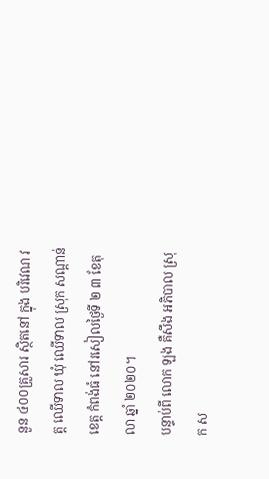នួន ៤០០គ្រួសារ ស្ថិតនៅ ក្នុង បរិវេណ វត្ត ឈើទាល ឃុំ ឈើទាល ស្រុក សណ្ដាន់ ខេត្ត កំពង់ធំ នៅរសៀលថ្ងៃទី ២ ៣ ខែតុលា ឆ្នាំ ២០២០។
បន្ទាប់ពី លោក ឡង គឺសឹង អភិបាល ស្រុក ស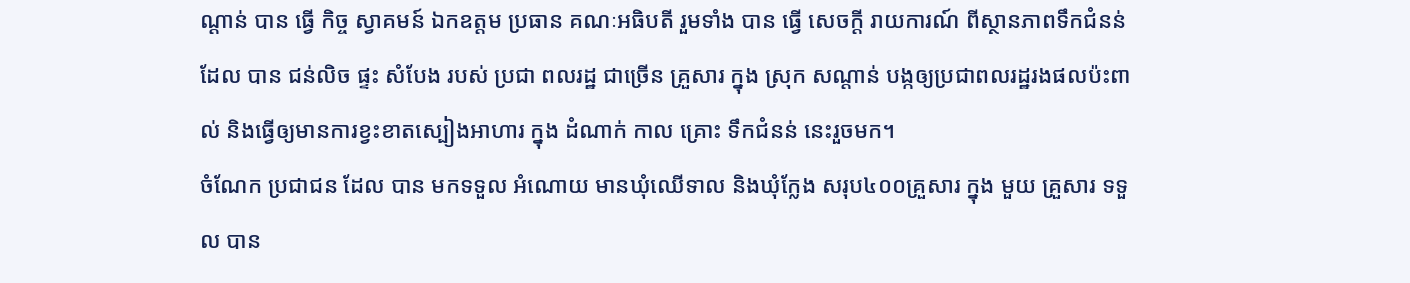ណ្ដាន់ បាន ធ្វើ កិច្ច ស្វាគមន៍ ឯកឧត្តម ប្រធាន គណៈអធិបតី រួមទាំង បាន ធ្វើ សេចក្តី រាយការណ៍ ពីស្ថានភាពទឹកជំនន់ ដែល បាន ជន់លិច ផ្ទះ សំបែង របស់ ប្រជា ពលរដ្ឋ ជាច្រើន គ្រួសារ ក្នុង ស្រុក សណ្ដាន់ បង្កឲ្យប្រជាពលរដ្ឋរងផលប៉ះពាល់ និងធ្វើឲ្យមានការខ្វះខាតស្បៀងអាហារ ក្នុង ដំណាក់ កាល គ្រោះ ទឹកជំនន់ នេះរួចមក។
ចំណែក ប្រជាជន ដែល បាន មកទទួល អំណោយ មានឃុំឈើទាល និងឃុំក្លែង សរុប៤០០គ្រួសារ ក្នុង មួយ គ្រួសារ ទទួល បាន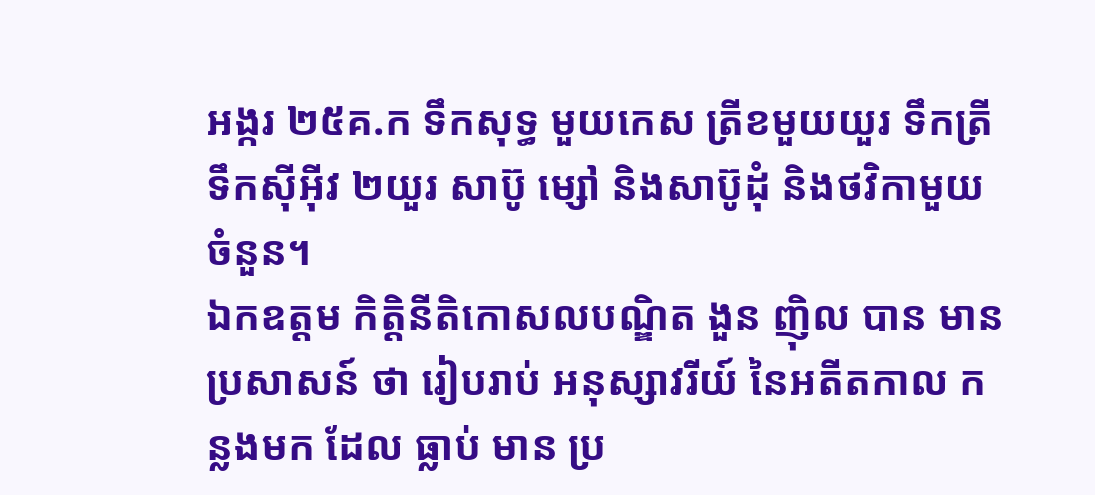អង្ករ ២៥គ.ក ទឹកសុទ្ធ មួយកេស ត្រីខមួយយួរ ទឹកត្រី ទឹកស៊ីអ៊ីវ ២យួរ សាប៊ូ ម្សៅ និងសាប៊ូដុំ និងថវិកាមួយចំនួន។
ឯកឧត្តម កិត្តិនីតិកោសលបណ្ឌិត ងួន ញ៉ិល បាន មាន ប្រសាសន៍ ថា រៀបរាប់ អនុស្សាវរីយ៍ នៃអតីតកាល កន្លងមក ដែល ធ្លាប់ មាន ប្រ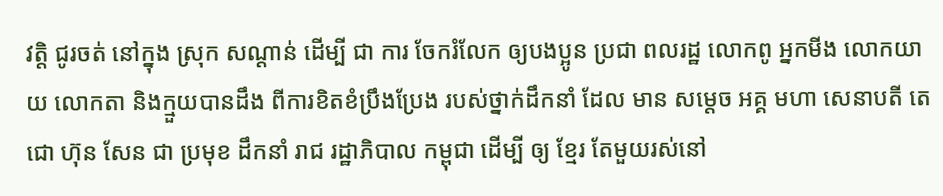វត្តិ ជូរចត់ នៅក្នុង ស្រុក សណ្ដាន់ ដើម្បី ជា ការ ចែករំលែក ឲ្យបងប្អូន ប្រជា ពលរដ្ឋ លោកពូ អ្នកមីង លោកយាយ លោកតា និងក្មួយបានដឹង ពីការខិតខំប្រឹងប្រែង របស់ថ្នាក់ដឹកនាំ ដែល មាន សម្តេច អគ្គ មហា សេនាបតី តេជោ ហ៊ុន សែន ជា ប្រមុខ ដឹកនាំ រាជ រដ្ឋាភិបាល កម្ពុជា ដើម្បី ឲ្យ ខ្មែរ តែមួយរស់នៅ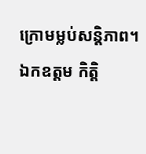ក្រោមម្លប់សន្តិភាព។
ឯកឧត្តម កិត្តិ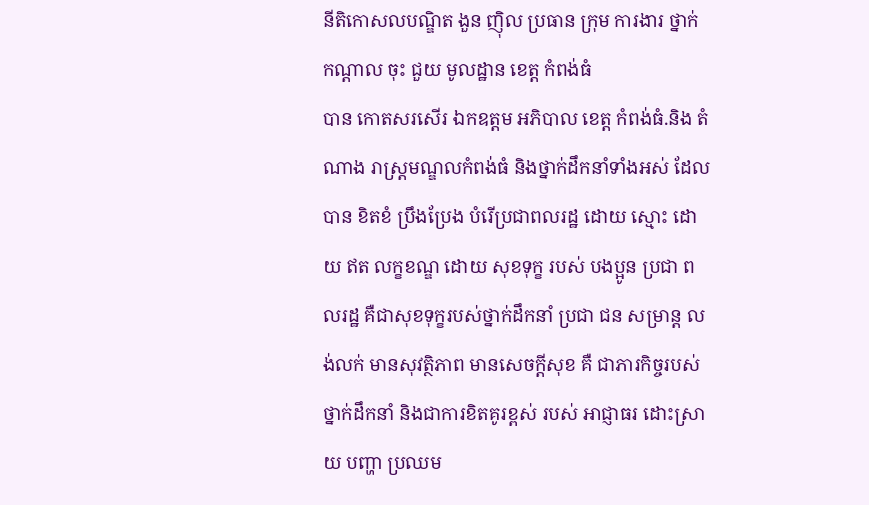នីតិកោសលបណ្ឌិត ងួន ញ៉ិល ប្រធាន ក្រុម ការងារ ថ្នាក់ កណ្តាល ចុះ ជួយ មូលដ្ឋាន ខេត្ត កំពង់ធំ
បាន កោតសរសើរ ឯកឧត្ដម អភិបាល ខេត្ត កំពង់ធំ.និង តំណាង រាស្រ្តមណ្ឌលកំពង់ធំ និងថ្នាក់ដឹកនាំទាំងអស់ ដែល បាន ខិតខំ ប្រឹងប្រែង បំរើប្រជាពលរដ្ឋ ដោយ ស្មោះ ដោយ ឥត លក្ខខណ្ឌ ដោយ សុខទុក្ខ របស់ បងប្អូន ប្រជា ពលរដ្ឋ គឺជាសុខទុក្ខរបស់ថ្នាក់ដឹកនាំ ប្រជា ជន សម្រាន្ត លង់លក់ មានសុវត្ថិភាព មានសេចក្តីសុខ គឺ ជាភារកិច្ចរបស់ថ្នាក់ដឹកនាំ និងជាការខិតគូរខ្ពស់ របស់ អាជ្ញាធរ ដោះស្រាយ បញ្ហា ប្រឈម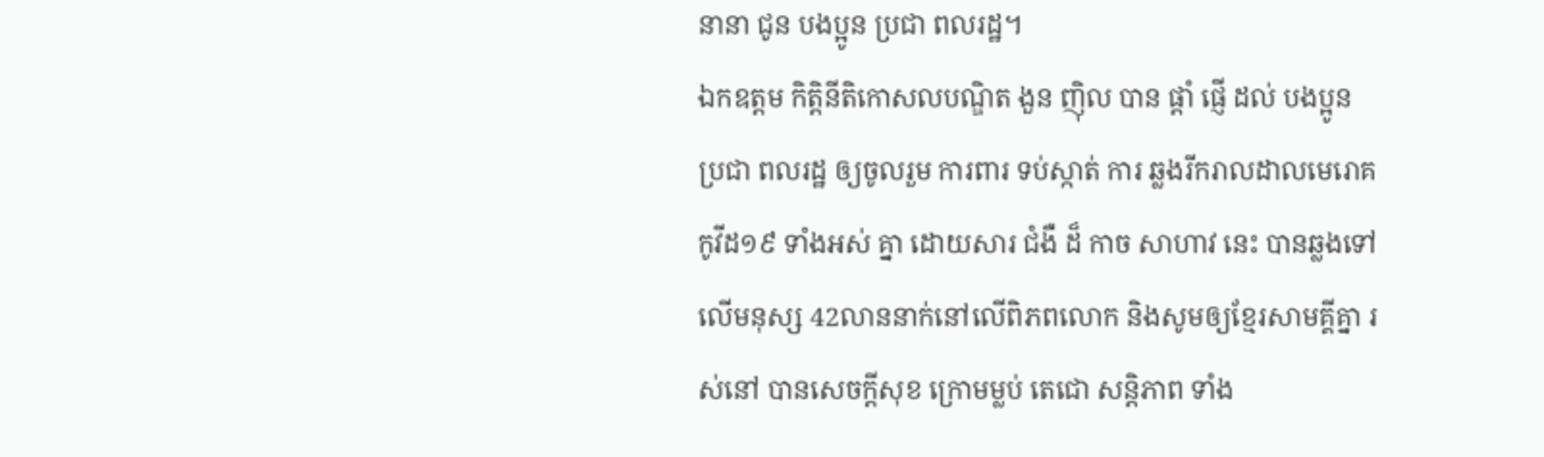នានា ជូន បងប្អូន ប្រជា ពលរដ្ឋ។
ឯកឧត្តម កិត្តិនីតិកោសលបណ្ឌិត ងួន ញ៉ិល បាន ផ្តាំ ផ្ញើ ដល់ បងប្អូន ប្រជា ពលរដ្ឋ ឲ្យចូលរួម ការពារ ទប់ស្កាត់ ការ ឆ្លងរីករាលដាលមេរោគកូវីដ១៩ ទាំងអស់ គ្នា ដោយសារ ជំងឺ ដ៏ កាច សាហាវ នេះ បានឆ្លងទៅលើមនុស្ស 42លាននាក់នៅលើពិភពលោក និងសូមឲ្យខ្មែរសាមគ្គីគ្នា រស់នៅ បានសេចក្តីសុខ ក្រោមម្លប់ តេជោ សន្តិភាព ទាំង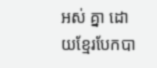អស់ គ្នា ដោយខ្មែរបែកបា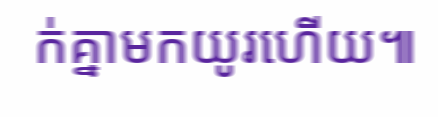ក់គ្នាមកយូរហើយ៕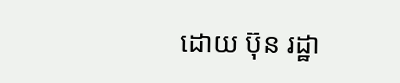ដោយ ប៊ុន រដ្ឋា